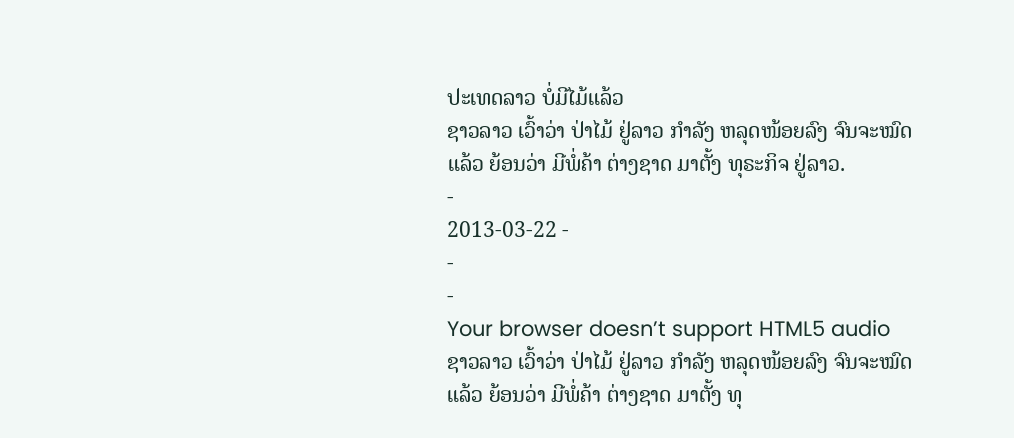ປະເທດລາວ ບໍ່ມີໄມ້ແລ້ວ
ຊາວລາວ ເວົ້າວ່າ ປ່າໄມ້ ຢູ່ລາວ ກຳລັງ ຫລຸດໜ້ອຍລົງ ຈົນຈະໝົດ ແລ້ວ ຍ້ອນວ່າ ມີພໍ່ຄ້າ ຕ່າງຊາດ ມາຕັ້ງ ທຸຣະກິຈ ຢູ່ລາວ.
-
2013-03-22 -
-
-
Your browser doesn’t support HTML5 audio
ຊາວລາວ ເວົ້າວ່າ ປ່າໄມ້ ຢູ່ລາວ ກຳລັງ ຫລຸດໜ້ອຍລົງ ຈົນຈະໝົດ ແລ້ວ ຍ້ອນວ່າ ມີພໍ່ຄ້າ ຕ່າງຊາດ ມາຕັ້ງ ທຸ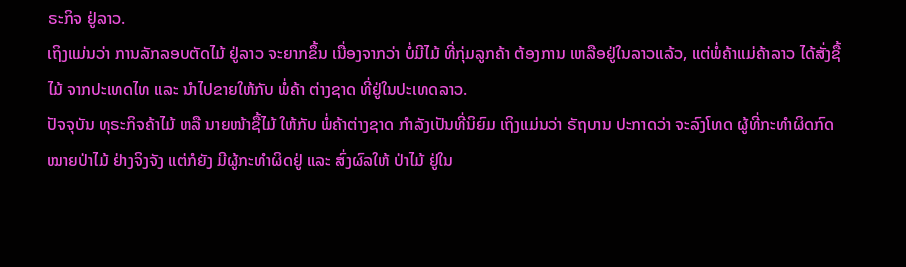ຣະກິຈ ຢູ່ລາວ.
ເຖິງແມ່ນວ່າ ການລັກລອບຕັດໄມ້ ຢູ່ລາວ ຈະຍາກຂຶ້ນ ເນື່ອງຈາກວ່າ ບໍ່ມີໄມ້ ທີ່ກຸ່ມລູກຄ້າ ຕ້ອງການ ເຫລືອຢູ່ໃນລາວແລ້ວ, ແຕ່ພໍ່ຄ້າແມ່ຄ້າລາວ ໄດ້ສັ່ງຊື້ໄມ້ ຈາກປະເທດໄທ ແລະ ນຳໄປຂາຍໃຫ້ກັບ ພໍ່ຄ້າ ຕ່າງຊາດ ທີ່ຢູ່ໃນປະເທດລາວ.
ປັຈຈຸບັນ ທຸຣະກິຈຄ້າໄມ້ ຫລື ນາຍໜ້າຊື້ໄມ້ ໃຫ້ກັບ ພໍ່ຄ້າຕ່າງຊາດ ກຳລັງເປັນທີ່ນິຍົມ ເຖິງແມ່ນວ່າ ຣັຖບານ ປະກາດວ່າ ຈະລົງໂທດ ຜູ້ທີ່ກະທຳຜິດກົດໝາຍປ່າໄມ້ ຢ່າງຈິງຈັງ ແຕ່ກໍຍັງ ມີຜູ້ກະທຳຜິດຢູ່ ແລະ ສົ່ງຜົລໃຫ້ ປ່າໄມ້ ຢູ່ໃນ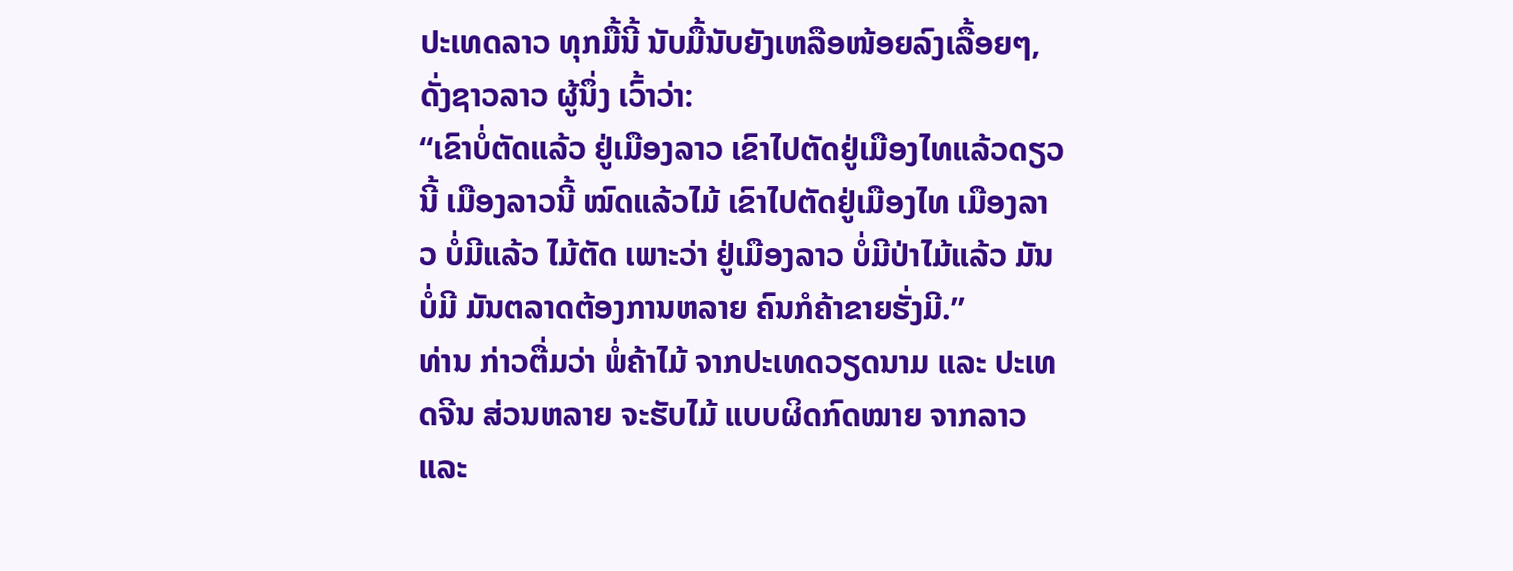ປະເທດລາວ ທຸກມື້ນີ້ ນັບມື້ນັບຍັງເຫລືອໜ້ອຍລົງເລື້ອຍໆ, ດັ່ງຊາວລາວ ຜູ້ນຶ່ງ ເວົ້າວ່າ:
“ເຂົາບໍ່ຕັດແລ້ວ ຢູ່ເມືອງລາວ ເຂົາໄປຕັດຢູ່ເມືອງໄທແລ້ວດຽວນີ້ ເມືອງລາວນີ້ ໝົດແລ້ວໄມ້ ເຂົາໄປຕັດຢູ່ເມືອງໄທ ເມືອງລາວ ບໍ່ມີແລ້ວ ໄມ້ຕັດ ເພາະວ່າ ຢູ່ເມືອງລາວ ບໍ່ມີປ່າໄມ້ແລ້ວ ມັນບໍ່ມີ ມັນຕລາດຕ້ອງການຫລາຍ ຄົນກໍຄ້າຂາຍຮັ່ງມີ.”
ທ່ານ ກ່າວຕື່ມວ່າ ພໍ່ຄ້າໄມ້ ຈາກປະເທດວຽດນາມ ແລະ ປະເທດຈີນ ສ່ວນຫລາຍ ຈະຮັບໄມ້ ແບບຜິດກົດໝາຍ ຈາກລາວ ແລະ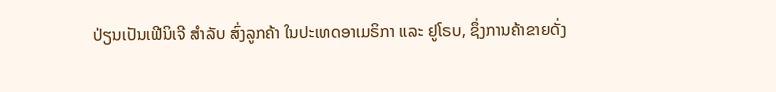ປ່ຽນເປັນເຟີນິເຈີ ສຳລັບ ສົ່ງລູກຄ້າ ໃນປະເທດອາເມຣິກາ ແລະ ຢູໂຣບ, ຊຶ່ງການຄ້າຂາຍດັ່ງ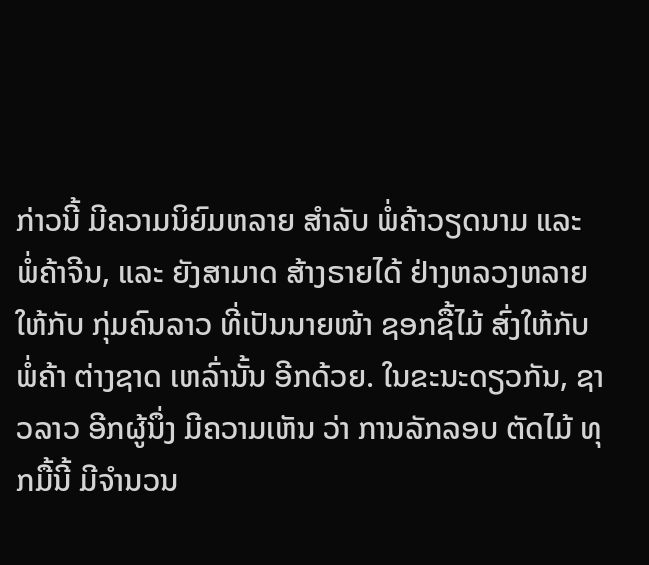ກ່າວນີ້ ມີຄວາມນິຍົມຫລາຍ ສຳລັບ ພໍ່ຄ້າວຽດນາມ ແລະ ພໍ່ຄ້າຈີນ, ແລະ ຍັງສາມາດ ສ້າງຣາຍໄດ້ ຢ່າງຫລວງຫລາຍ ໃຫ້ກັບ ກຸ່ມຄົນລາວ ທີ່ເປັນນາຍໜ້າ ຊອກຊື້ໄມ້ ສົ່ງໃຫ້ກັບ ພໍ່ຄ້າ ຕ່າງຊາດ ເຫລົ່ານັ້ນ ອີກດ້ວຍ. ໃນຂະນະດຽວກັນ, ຊາວລາວ ອີກຜູ້ນຶ່ງ ມີຄວາມເຫັນ ວ່າ ການລັກລອບ ຕັດໄມ້ ທຸກມື້ນີ້ ມີຈຳນວນ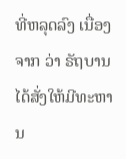ທີ່ຫລຸດລົງ ເນື່ອງຈາກ ວ່າ ຣັຖບານ ໄດ້ສັ່ງໃຫ້ມີທະຫານ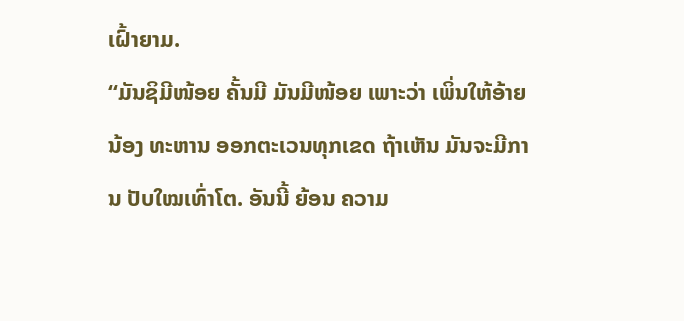ເຝົ້າຍາມ.
“ມັນຊິມີໜ້ອຍ ຄັ້ນມີ ມັນມີໜ້ອຍ ເພາະວ່າ ເພິ່ນໃຫ້ອ້າຍນ້ອງ ທະຫານ ອອກຕະເວນທຸກເຂດ ຖ້າເຫັນ ມັນຈະມີການ ປັບໃໝເທົ່າໂຕ. ອັນນີ້ ຍ້ອນ ຄວາມ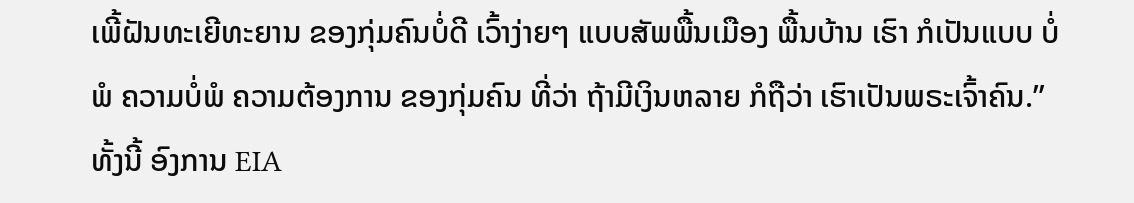ເພີ້ຝັນທະເຍີທະຍານ ຂອງກຸ່ມຄົນບໍ່ດີ ເວົ້າງ່າຍໆ ແບບສັພພື້ນເມືອງ ພື້ນບ້ານ ເຮົາ ກໍເປັນແບບ ບໍ່ພໍ ຄວາມບໍ່ພໍ ຄວາມຕ້ອງການ ຂອງກຸ່ມຄົນ ທີ່ວ່າ ຖ້າມີເງິນຫລາຍ ກໍຖືວ່າ ເຮົາເປັນພຣະເຈົ້າຄົນ.”
ທັ້ງນີ້ ອົງການ EIA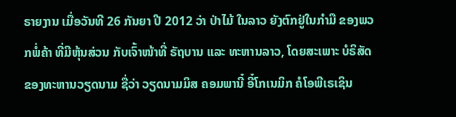ຣາຍງານ ເມື່ອວັນທີ 26 ກັນຍາ ປີ 2012 ວ່າ ປ່າໄມ້ ໃນລາວ ຍັງຕົກຢູ່ໃນກຳມື ຂອງພວກພໍ່ຄ້າ ທີ່ມີຫຸ້ນສ່ວນ ກັບເຈົ້າໜ້າທີ່ ຣັຖບານ ແລະ ທະຫານລາວ, ໂດຍສະເພາະ ບໍຣິສັດ ຂອງທະຫານວຽດນາມ ຊື່ວ່າ ວຽດນາມມິສ ຄອມພານີ໋ ອີ໋ໂກເນມິກ ຄໍໂອພີເຣເຊິນ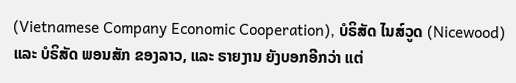(Vietnamese Company Economic Cooperation), ບໍຣິສັດ ໄນສ໌ວູດ (Nicewood) ແລະ ບໍຣິສັດ ພອນສັກ ຂອງລາວ, ແລະ ຣາຍງານ ຍັງບອກອີກວ່າ ແຕ່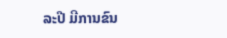ລະປີ ມີການຂົນ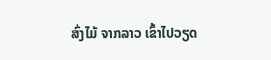ສົ່ງໄມ້ ຈາກລາວ ເຂົ້າໄປວຽດ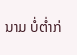ນາມ ບໍ່ຕ່ຳກ່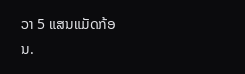ວາ 5 ແສນແມັດກ້ອນ.